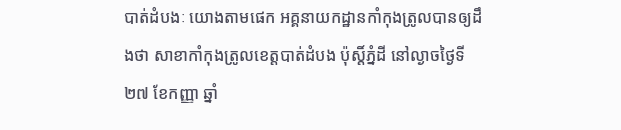បាត់ដំបងៈ យោងតាមផេក អគ្គនាយកដ្ឋានកាំកុងត្រូលបានឲ្យដឹងថា សាខាកាំកុងត្រូលខេត្តបាត់ដំបង ប៉ុស្ដិ៍ភ្នំដី នៅល្ងាចថ្ងៃទី២៧ ខែកញ្ញា ឆ្នាំ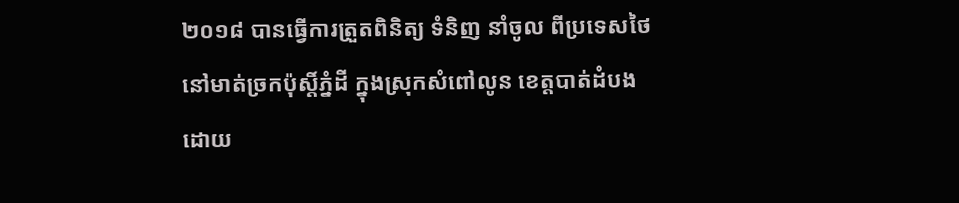២០១៨ បានធ្វើការត្រួតពិនិត្យ ទំនិញ នាំចូល ពីប្រទេសថៃ នៅមាត់ច្រកប៉ុស្តិ៍ភ្នំដី ក្នុងស្រុកសំពៅលូន ខេត្តបាត់ដំបង ដោយ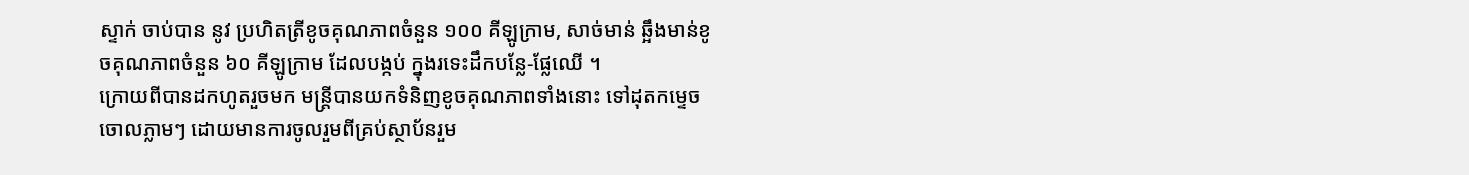ស្ទាក់ ចាប់បាន នូវ ប្រហិតត្រីខូចគុណភាពចំនួន ១០០ គីឡូក្រាម, សាច់មាន់ ឆ្អឹងមាន់ខូចគុណភាពចំនួន ៦០ គីឡូក្រាម ដែលបង្កប់ ក្នុងរទេះដឹកបន្លែ-ផ្លែឈើ ។
ក្រោយពីបានដកហូតរួចមក មន្ត្រីបានយកទំនិញខូចគុណភាពទាំងនោះ ទៅដុតកម្ទេចចោលភ្លាមៗ ដោយមានការចូលរួមពីគ្រប់ស្ថាប័នរួម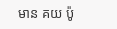មាន គយ ប៉ូ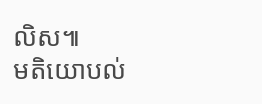លិស៕
មតិយោបល់